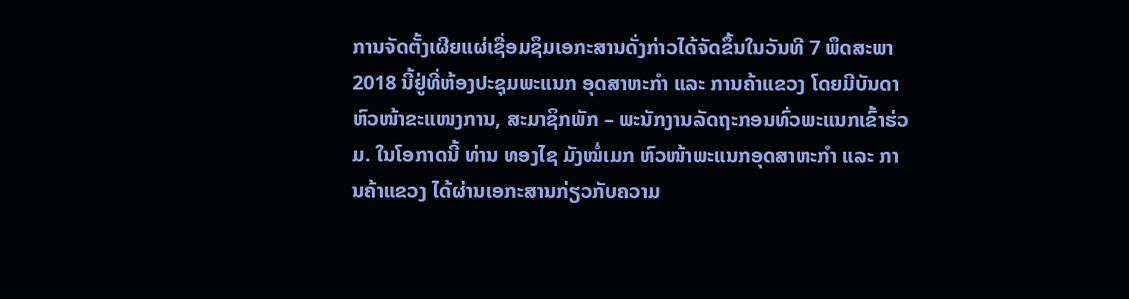ການຈັດຕັ້ງເຜີຍແຜ່ເຊື່ອມຊຶມເອກະສານດັ່ງກ່າວໄດ້ຈັດຂຶ້ນໃນວັນທີ 7 ພຶດສະພາ 2018 ນີ້ຢູ່ທີ່ຫ້ອງປະຊຸມພະແນກ ອຸດສາຫະກຳ ແລະ ການຄ້າແຂວງ ໂດຍມີບັນດາຫົວໜ້າຂະແໜງການ, ສະມາຊິກພັກ – ພະນັກງານລັດຖະກອນທົ່ວພະແນກເຂົ້າຮ່ວມ. ໃນໂອກາດນີ້ ທ່ານ ທອງໄຊ ມັງໝໍ່ເມກ ຫົວໜ້າພະແນກອຸດສາຫະກຳ ແລະ ການຄ້າແຂວງ ໄດ້ຜ່ານເອກະສານກ່ຽວກັບຄວາມ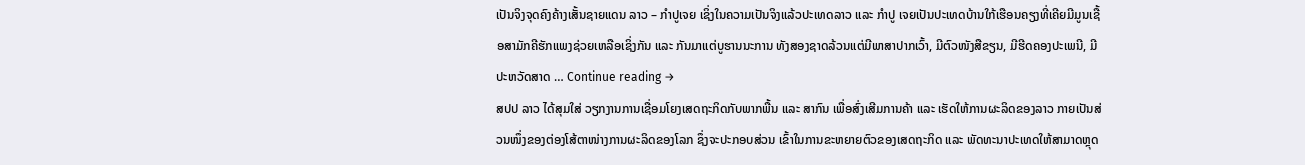ເປັນຈິງຈຸດຄົງຄ້າງເສັ້ນຊາຍແດນ ລາວ – ກໍາປູເຈຍ ເຊິ່ງໃນຄວາມເປັນຈິງແລ້ວປະເທດລາວ ແລະ ກຳປູ ເຈຍເປັນປະເທດບ້ານໃກ້ເຮືອນຄຽງທີ່ເຄີຍມີມູນເຊື້ອສາມັກຄີຮັກແພງຊ່ວຍເຫລືອເຊິ່ງກັນ ແລະ ກັນມາແຕ່ບູຮານນະການ ທັງສອງຊາດລ້ວນແຕ່ມີພາສາປາກເວົ້າ, ມີຕົວໜັງສືຂຽນ, ມີຮີດຄອງປະເພນີ, ມີປະຫວັດສາດ … Continue reading →
ສປປ ລາວ ໄດ້ສຸມໃສ່ ວຽກງານການເຊື່ອມໂຍງເສດຖະກິດກັບພາກພື້ນ ແລະ ສາກົນ ເພື່ອສົ່ງເສີມການຄ້າ ແລະ ເຮັດໃຫ້ການຜະລິດຂອງລາວ ກາຍເປັນສ່ວນໜຶ່ງຂອງຕ່ອງໂສ້ຕາໜ່າງການຜະລິດຂອງໂລກ ຊຶ່ງຈະປະກອບສ່ວນ ເຂົ້າໃນການຂະຫຍາຍຕົວຂອງເສດຖະກິດ ແລະ ພັດທະນາປະເທດໃຫ້ສາມາດຫຼຸດ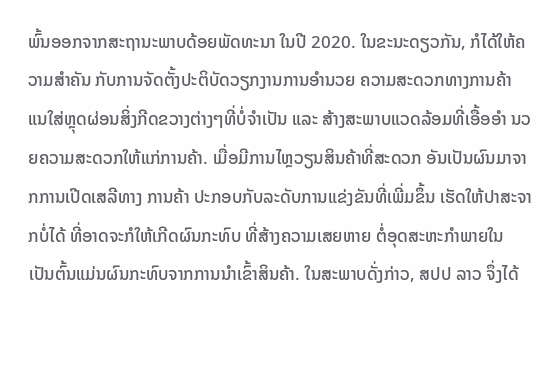ພົ້ນອອກຈາກສະຖານະພາບດ້ອຍພັດທະນາ ໃນປີ 2020. ໃນຂະນະດຽວກັນ, ກໍໄດ້ໃຫ້ຄວາມສໍາຄັນ ກັບການຈັດຕັ້ງປະຕິບັດວຽກງານການອໍານວຍ ຄວາມສະດວກທາງການຄ້າ ແນໃສ່ຫຼຸດຜ່ອນສິ່ງກີດຂວາງຕ່າງໆທີ່ບໍ່ຈໍາເປັນ ແລະ ສ້າງສະພາບແວດລ້ອມທີ່ເອື້ອອຳ ນວຍຄວາມສະດວກໃຫ້ແກ່ການຄ້າ. ເມື່ອມີການໄຫຼວຽນສິນຄ້າທີ່ສະດວກ ອັນເປັນຜົນມາຈາກການເປີດເສລີທາງ ການຄ້າ ປະກອບກັບລະດັບການແຂ່ງຂັນທີ່ເພີ່ມຂຶ້ນ ເຮັດໃຫ້ປາສະຈາກບໍ່ໄດ້ ທີ່ອາດຈະກໍໃຫ້ເກີດຜົນກະທົບ ທີ່ສ້າງຄວາມເສຍຫາຍ ຕໍ່ອຸດສະຫະກໍາພາຍໃນ ເປັນຕົ້ນແມ່ນຜົນກະທົບຈາກການນຳເຂົ້າສິນຄ້າ. ໃນສະພາບດັ່ງກ່າວ, ສປປ ລາວ ຈຶ່ງໄດ້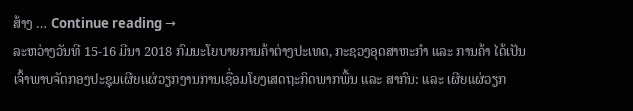ສ້າງ … Continue reading →
ລະຫວ່າງວັນທີ 15-16 ມີນາ 2018 ກົມນະໂຍບາຍການຄ້າຕ່າງປະເທດ, ກະຊວງອຸດສາຫະກໍາ ແລະ ການຄ້າ ໄດ້ເປັນເຈົ້າພາບຈັດກອງປະຊຸມເຜີຍເເຜ່ວຽກງານການເຊື່ອມໂຍງເສດຖະກິດພາກພື້ນ ແລະ ສາກົນ: ແລະ ເຜີຍແຜ່ວຽກ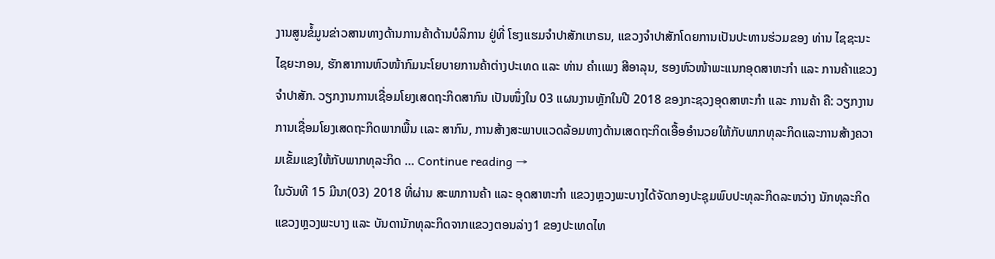ງານສູນຂໍ້ມູນຂ່າວສານທາງດ້ານການຄ້າດ້ານບໍລິການ ຢູ່ທີ່ ໂຮງເເຮມຈຳປາສັກເເກຣນ, ເເຂວງຈຳປາສັກໂດຍການເປັນປະທານຮ່ວມຂອງ ທ່ານ ໄຊຊະນະ ໄຊຍະກອນ, ຮັກສາການຫົວໜ້າກົມນະໂຍບາຍການຄ້າຕ່າງປະເທດ ແລະ ທ່ານ ຄຳເເພງ ສີອາລຸນ, ຮອງຫົວໜ້າພະແນກອຸດສາຫະກໍາ ແລະ ການຄ້າແຂວງຈຳປາສັກ. ວຽກງານການເຊື່ອມໂຍງເສດຖະກິດສາກົນ ເປັນໜຶ່ງໃນ 03 ແຜນງານຫຼັກໃນປີ 2018 ຂອງກະຊວງອຸດສາຫະກຳ ແລະ ການຄ້າ ຄື: ວຽກງານການເຊື່ອມໂຍງເສດຖະກິດພາກພື້ນ ເເລະ ສາກົນ, ການສ້າງສະພາບແວດລ້ອມທາງດ້ານເສດຖະກິດເອື້ອອຳນວຍໃຫ້ກັບພາກທຸລະກິດແລະການສ້າງຄວາມເຂັ້ມແຂງໃຫ້ກັບພາກທຸລະກິດ … Continue reading →
ໃນວັນທີ 15 ມີນາ(03) 2018 ທີ່ຜ່ານ ສະພາການຄ້າ ແລະ ອຸດສາຫະກໍາ ແຂວງຫຼວງພະບາງໄດ້ຈັດກອງປະຊຸມພົບປະທຸລະກິດລະຫວ່າງ ນັກທຸລະກິດ ແຂວງຫຼວງພະບາງ ແລະ ບັນດານັກທຸລະກິດຈາກແຂວງຕອນລ່າງ1 ຂອງປະເທດໄທ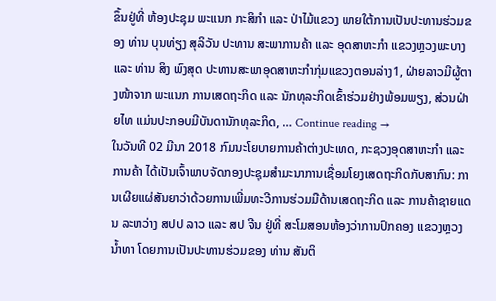ຂຶ້ນຢູ່ທີ່ ຫ້ອງປະຊຸມ ພະແນກ ກະສິກໍາ ແລະ ປ່າໄມ້ແຂວງ ພາຍໃຕ້ການເປັນປະທານຮ່ວມຂອງ ທ່ານ ບຸນທ່ຽງ ສຸລິວັນ ປະທານ ສະພາການຄ້າ ແລະ ອຸດສາຫະກໍາ ແຂວງຫຼວງພະບາງ ແລະ ທ່ານ ສິງ ພົງສຸດ ປະທານສະພາອຸດສາຫະກໍາກຸ່ມແຂວງຕອນລ່າງ1, ຝ່າຍລາວມີຜູ້ຕາງໜ້າຈາກ ພະແນກ ການເສດຖະກິດ ແລະ ນັກທຸລະກິດເຂົ້າຮ່ວມຢ່າງພ້ອມພຽງ, ສ່ວນຝ່າຍໄທ ແມ່ນປະກອບມີບັນດານັກທຸລະກິດ, … Continue reading →
ໃນວັນທີ 02 ມີນາ 2018 ກົມນະໂຍບາຍການຄ້າຕ່າງປະເທດ, ກະຊວງອຸດສາຫະກຳ ແລະ ການຄ້າ ໄດ້ເປັນເຈົ້າພາບຈັດກອງປະຊຸມສຳມະນາການເຊື່ອມໂຍງເສດຖະກິດກັບສາກົນ: ການເຜີຍແຜ່ສັນຍາວ່າດ້ວຍການເພີ່ມທະວີການຮ່ວມມືດ້ານເສດຖະກິດ ແລະ ການຄ້າຊາຍແດນ ລະຫວ່າງ ສປປ ລາວ ແລະ ສປ ຈີນ ຢູ່ທີ່ ສະໂມສອນຫ້ອງວ່າການປົກຄອງ ແຂວງຫຼວງນໍ້າທາ ໂດຍການເປັນປະທານຮ່ວມຂອງ ທ່ານ ສັນຕິ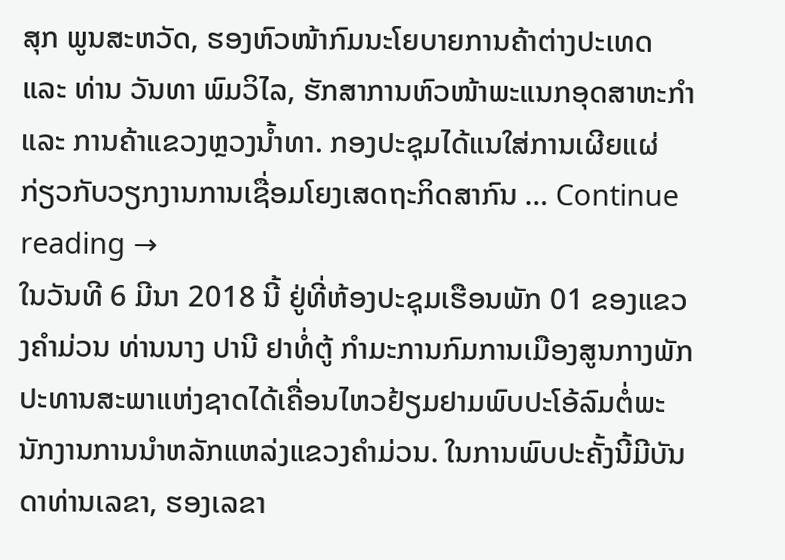ສຸກ ພູນສະຫວັດ, ຮອງຫົວໜ້າກົມນະໂຍບາຍການຄ້າຕ່າງປະເທດ ແລະ ທ່ານ ວັນທາ ພົມວິໄລ, ຮັກສາການຫົວໜ້າພະແນກອຸດສາຫະກໍາ ແລະ ການຄ້າແຂວງຫຼວງນໍ້າທາ. ກອງປະຊຸມໄດ້ແນໃສ່ການເຜີຍແຜ່ ກ່ຽວກັບວຽກງານການເຊື່ອມໂຍງເສດຖະກິດສາກົນ … Continue reading →
ໃນວັນທີ 6 ມີນາ 2018 ນີ້ ຢູ່ທີ່ຫ້ອງປະຊຸມເຮືອນພັກ 01 ຂອງແຂວງຄໍາມ່ວນ ທ່ານນາງ ປານີ ຢາທໍ່ຕູ້ ກຳມະການກົມການເມືອງສູນກາງພັກ ປະທານສະພາແຫ່ງຊາດໄດ້ເຄື່ອນໄຫວຢ້ຽມຢາມພົບປະໂອ້ລົມຕໍ່ພະນັກງານການນຳຫລັກແຫລ່ງແຂວງຄຳມ່ວນ. ໃນການພົບປະຄັ້ງນີ້ມີບັນດາທ່ານເລຂາ, ຮອງເລຂາ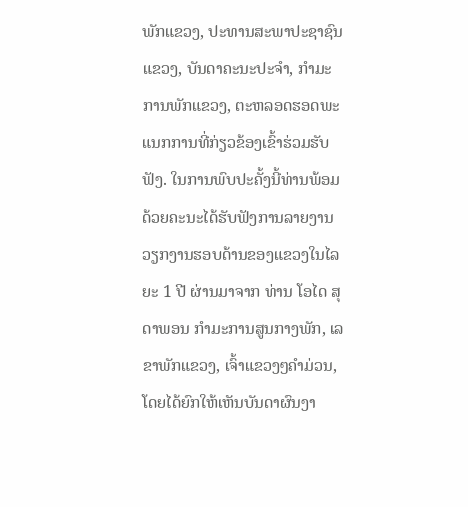ພັກແຂວງ, ປະທານສະພາປະຊາຊົນແຂວງ, ບັນດາຄະນະປະຈຳ, ກຳມະການພັກແຂວງ, ຕະຫລອດຮອດພະແນກການທີ່ກ່ຽວຂ້ອງເຂົ້າຮ່ວມຮັບຟັງ. ໃນການພົບປະຄັ້ງນີ້ທ່ານພ້ອມດ້ວຍຄະນະໄດ້ຮັບຟັງການລາຍງານວຽກງານຮອບດ້ານຂອງແຂວງໃນໄລຍະ 1 ປີ ຜ່ານມາຈາກ ທ່ານ ໂອໄດ ສຸດາພອນ ກຳມະການສູນກາງພັກ, ເລຂາພັກແຂວງ, ເຈົ້າແຂວງໆຄໍາມ່ວນ, ໂດຍໄດ້ຍົກໃຫ້ເຫັນບັນດາຜົນງາ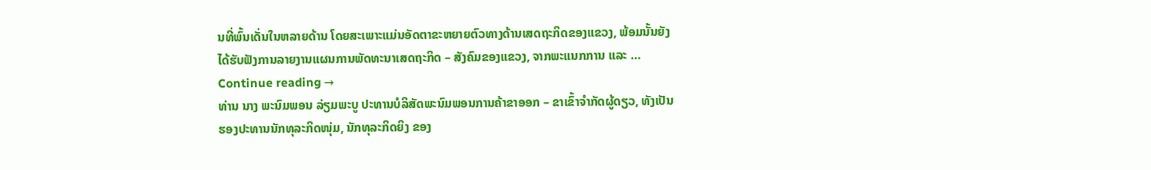ນທີ່ພົ້ນເດັ່ນໃນຫລາຍດ້ານ ໂດຍສະເພາະແມ່ນອັດຕາຂະຫຍາຍຕົວທາງດ້ານເສດຖະກິດຂອງແຂວງ, ພ້ອມນັ້ນຍັງໄດ້ຮັບຟັງການລາຍງານແຜນການພັດທະນາເສດຖະກິດ – ສັງຄົມຂອງແຂວງ, ຈາກພະແນກການ ແລະ … Continue reading →
ທ່ານ ນາງ ພະນົມພອນ ລ່ຽມພະບູ ປະທານບໍລິສັດພະນົມພອນການຄ້າຂາອອກ – ຂາເຂົ້າຈຳກັດຜູ້ດຽວ, ທັງເປັນຮອງປະທານນັກທຸລະກິດໜຸ່ມ, ນັກທຸລະກິດຍິງ ຂອງ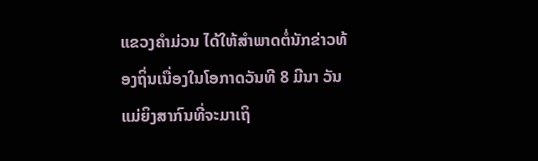ແຂວງຄຳມ່ວນ ໄດ້ໃຫ້ສຳພາດຕໍ່ນັກຂ່າວທ້ອງຖິ່ນເນື່ອງໃນໂອກາດວັນທີ 8 ມີນາ ວັນແມ່ຍິງສາກົນທີ່ຈະມາເຖິ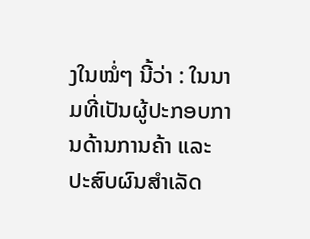ງໃນໝໍ່ໆ ນີ້ວ່າ : ໃນນາມທີ່ເປັນຜູ້ປະກອບການດ້ານການຄ້າ ແລະ ປະສົບຜົນສຳເລັດ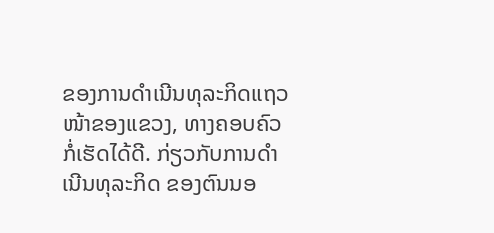ຂອງການດຳເນີນທຸລະກິດແຖວໜ້າຂອງແຂວງ, ທາງຄອບຄົວກໍ່ເຮັດໄດ້ດີ. ກ່ຽວກັບການດຳເນີນທຸລະກິດ ຂອງຕົນນອ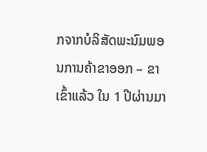ກຈາກບໍລິສັດພະນົມພອນການຄ້າຂາອອກ – ຂາເຂົ້າແລ້ວ ໃນ 1 ປີຜ່ານມາ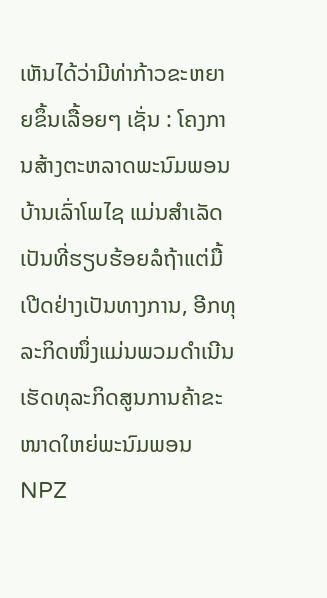ເຫັນໄດ້ວ່າມີທ່າກ້າວຂະຫຍາຍຂຶ້ນເລື້ອຍໆ ເຊັ່ນ : ໂຄງການສ້າງຕະຫລາດພະນົມພອນ ບ້ານເລົ່າໂພໄຊ ແມ່ນສຳເລັດເປັນທີ່ຮຽບຮ້ອຍລໍຖ້າແຕ່ມື້ເປີດຢ່າງເປັນທາງການ, ອີກທຸລະກິດໜຶ່ງແມ່ນພວມດຳເນີນເຮັດທຸລະກິດສູນການຄ້າຂະໜາດໃຫຍ່ພະນົມພອນ NPZ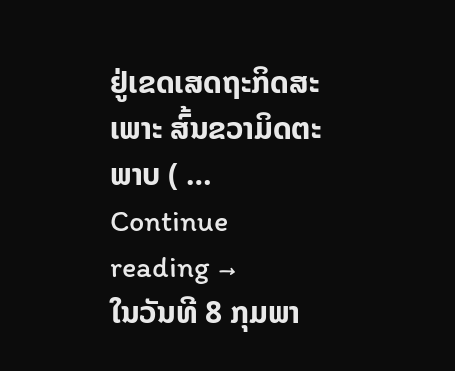ຢູ່ເຂດເສດຖະກິດສະເພາະ ສົ້ນຂວາມິດຕະພາບ ( … Continue reading →
ໃນວັນທີ 8 ກຸມພາ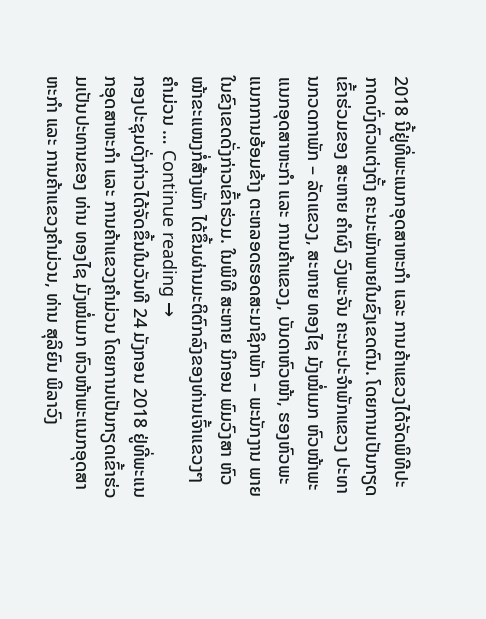2018 ນີ້ຢູ່ທີ່ພະແນກອຸດສາຫະກຳ ແລະ ການຄ້າແຂວງໄດ້ຈັດພິທີປະກາດບົ່ງຕົວແຕ່ງຕັ້ງ ຄະນະພັກພາຍໃນຂົງເຂດຕົນ. ໂດຍການເປັນກຽດເຂົ້າຮ່ວມຂອງ ສະຫາຍ ຄໍາຜົງ ວົງພະຈັນ ຄະນະປະຈຳພັກແຂວງ ປະທານກວດກາພັກ – ລັດແຂວງ, ສະຫາຍ ທອງໄຊ ມັງໝໍ່ເມກ ຫົວໜ້າພະແນກອຸດສາຫະກຳ ແລະ ການຄ້າແຂວງ, ບັນດາຫົວໜ້າ, ຮອງຫົວພະແນກການອ້ອມຂ້າງ ຕະຫລອດຮອດສະມາຊິກພັກ – ພະນັກງານ ພາຍໃນຂົງເຂດດັ່ງກ່າວເຂົ້າຮ່ວມ. ໃນພິທີ ສະຫາຍ ນິກອນ ພົມວົງສາ ຫົວໜ້າຂະແໜງກໍ່ສ້າງພັກ ໄດ້ຂຶ້ນຜ່ານມະຕິຕົກລົງຂອງທ່ານເຈົ້າແຂວງໆ ຄຳມ່ວນ … Continue reading →
ກອງປະຊຸມດັ່ງກ່າວໄດ້ຈັດຂຶ້ນໃນວັນທີ 24 ມັງກອນ 2018 ຢູ່ທີ່ພະແນກອຸດສາຫະກຳ ແລະ ການຄ້າແຂວງຄຳມ່ວນ ໂດຍການເປັນກຽດເຂົ້າຮ່ວມເປັນປະທານຂອງ ທ່ານ ທອງໄຊ ມັງໝໍ່ເມກ ຫົວໜ້າພະແນກອຸດສາຫະກຳ ແລະ ການຄ້າແຂວງຄຳມ່ວນ, ທ່ານ ສຸລິຍົນ ພິລາວົງ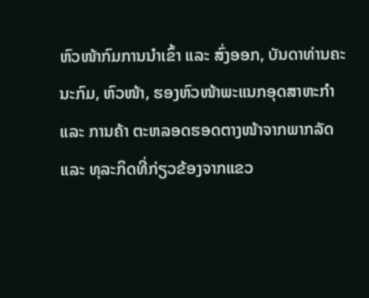ຫົວໜ້າກົມການນຳເຂົ້າ ແລະ ສົ່ງອອກ, ບັນດາທ່ານຄະນະກົມ, ຫົວໜ້າ, ຮອງຫົວໜ້າພະແນກອຸດສາຫະກຳ ແລະ ການຄ້າ ຕະຫລອດຮອດຕາງໜ້າຈາກພາກລັດ ແລະ ທຸລະກິດທີ່ກ່ຽວຂ້ອງຈາກແຂວ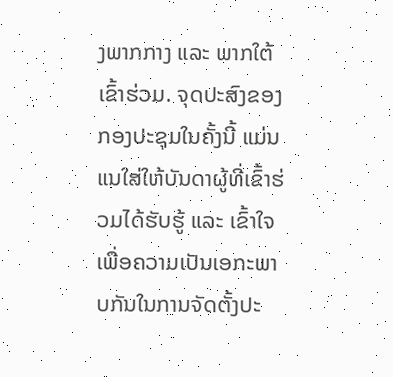ງພາກກາງ ແລະ ພາກໃຕ້ເຂົ້າຮ່ວມ. ຈຸດປະສົງຂອງກອງປະຊຸມໃນຄັ້ງນີ້ ແມ່ນແນໃສ່ໃຫ້ບັນດາຜູ້ທີ່ເຂົ້າຮ່ວມໄດ້ຮັບຮູ້ ແລະ ເຂົ້າໃຈ ເພື່ອຄວາມເປັນເອກະພາບກັນໃນການຈັດຕັ້ງປະ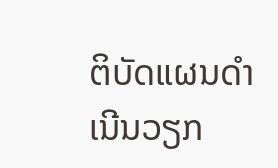ຕິບັດແຜນດຳເນີນວຽກ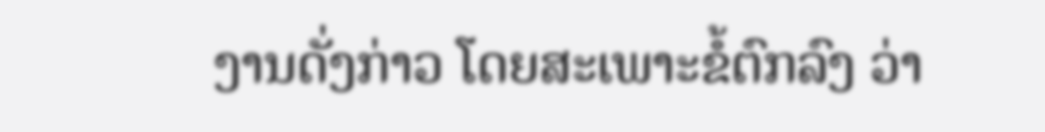ງານດັ່ງກ່າວ ໂດຍສະເພາະຂໍ້ຕົກລົງ ວ່າ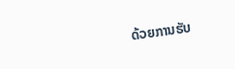ດ້ວຍການຮັບ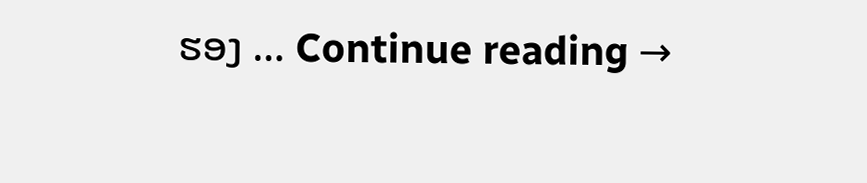ຮອງ … Continue reading →